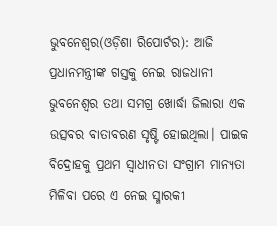ଭୁବନେଶ୍ୱର(ଓଡ଼ିଶା ରିପୋର୍ଟର): ଆଜି ପ୍ରଧାନମନ୍ତ୍ରୀଙ୍କ ଗସ୍ତକୁ ନେଇ ରାଜଧାନୀ ଭୁବନେଶ୍ୱର ତଥା ସମଗ୍ର ଖୋର୍ଦ୍ଧା ଜିଲାରା ଏକ ଉତ୍ସବର ବାତାବରଣ ସୃଷ୍ଟି ହୋଇଥିଲା। ପାଇକ ବିଦ୍ରୋହକୁ ପ୍ରଥମ ସ୍ୱାଧୀନତା ସଂଗ୍ରାମ ମାନ୍ୟତା ମିଳିବା ପରେ ଏ ନେଇ ସ୍ମାରକୀ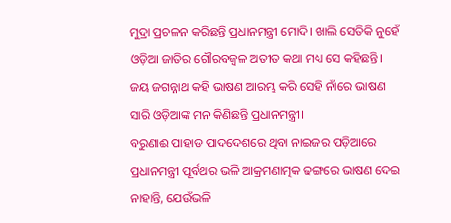ମୁଦ୍ରା ପ୍ରଚଳନ କରିଛନ୍ତି ପ୍ରଧାନମନ୍ତ୍ରୀ ମୋଦି। ଖାଲି ସେତିକି ନୁହେଁ ଓଡ଼ିଆ ଜାତିର ଗୌରବଜ୍ୱଳ ଅତୀତ କଥା ମଧ୍ୟ ସେ କହିଛନ୍ତି।
ଜୟ ଜଗନ୍ନାଥ କହି ଭାଷଣ ଆରମ୍ଭ କରି ସେହି ନାଁରେ ଭାଷଣ ସାରି ଓଡ଼ିଆଙ୍କ ମନ କିଣିଛନ୍ତି ପ୍ରଧାନମନ୍ତ୍ରୀ।
ବରୁଣାଈ ପାହାଡ ପାଦଦେଶରେ ଥିବା ନାଇଜର ପଡ଼ିଆରେ ପ୍ରଧାନମନ୍ତ୍ରୀ ପୂର୍ବଥର ଭଳି ଆକ୍ରମଣାତ୍ମକ ଢଙ୍ଗରେ ଭାଷଣ ଦେଇ ନାହାନ୍ତି, ଯେଉଁଭଳି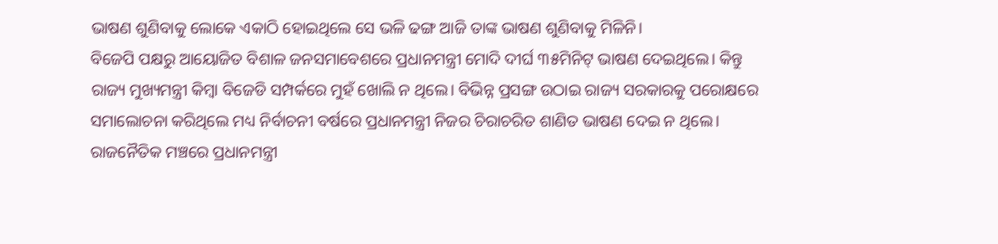ଭାଷଣ ଶୁଣିବାକୁ ଲୋକେ ଏକାଠି ହୋଇଥିଲେ ସେ ଭଳି ଢଙ୍ଗ ଆଜି ତାଙ୍କ ଭାଷଣ ଶୁଣିବାକୁ ମିଳିନି।
ବିଜେପି ପକ୍ଷରୁ ଆୟୋଜିତ ବିଶାଳ ଜନସମାବେଶରେ ପ୍ରଧାନମନ୍ତ୍ରୀ ମୋଦି ଦୀର୍ଘ ୩୫ମିନିଟ୍ ଭାଷଣ ଦେଇଥିଲେ। କିନ୍ତୁ ରାଜ୍ୟ ମୁଖ୍ୟମନ୍ତ୍ରୀ କିମ୍ବା ବିଜେଡି ସମ୍ପର୍କରେ ମୁହଁ ଖୋଲି ନ ଥିଲେ। ବିଭିନ୍ନ ପ୍ରସଙ୍ଗ ଉଠାଇ ରାଜ୍ୟ ସରକାରକୁ ପରୋକ୍ଷରେ ସମାଲୋଚନା କରିଥିଲେ ମଧ୍ୟ ନିର୍ବାଚନୀ ବର୍ଷରେ ପ୍ରଧାନମନ୍ତ୍ରୀ ନିଜର ଚିରାଚରିତ ଶାଣିତ ଭାଷଣ ଦେଇ ନ ଥିଲେ।
ରାଜନୈତିକ ମଞ୍ଚରେ ପ୍ରଧାନମନ୍ତ୍ରୀ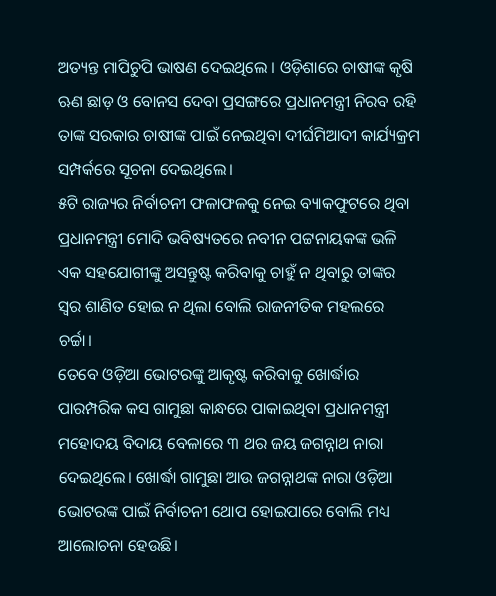ଅତ୍ୟନ୍ତ ମାପିଚୁପି ଭାଷଣ ଦେଇଥିଲେ । ଓଡ଼ିଶାରେ ଚାଷୀଙ୍କ କୃଷି ଋଣ ଛାଡ଼ ଓ ବୋନସ ଦେବା ପ୍ରସଙ୍ଗରେ ପ୍ରଧାନମନ୍ତ୍ରୀ ନିରବ ରହି ତାଙ୍କ ସରକାର ଚାଷୀଙ୍କ ପାଇଁ ନେଇଥିବା ଦୀର୍ଘମିଆଦୀ କାର୍ଯ୍ୟକ୍ରମ ସମ୍ପର୍କରେ ସୂଚନା ଦେଇଥିଲେ।
୫ଟି ରାଜ୍ୟର ନିର୍ବାଚନୀ ଫଳାଫଳକୁ ନେଇ ବ୍ୟାକଫୁଟରେ ଥିବା ପ୍ରଧାନମନ୍ତ୍ରୀ ମୋଦି ଭବିଷ୍ୟତରେ ନବୀନ ପଟ୍ଟନାୟକଙ୍କ ଭଳି ଏକ ସହଯୋଗୀଙ୍କୁ ଅସନ୍ତୁଷ୍ଟ କରିବାକୁ ଚାହୁଁ ନ ଥିବାରୁ ତାଙ୍କର ସ୍ୱର ଶାଣିତ ହୋଇ ନ ଥିଲା ବୋଲି ରାଜନୀତିକ ମହଲରେ ଚର୍ଚ୍ଚା।
ତେବେ ଓଡ଼ିଆ ଭୋଟରଙ୍କୁ ଆକୃଷ୍ଟ କରିବାକୁ ଖୋର୍ଦ୍ଧାର ପାରମ୍ପରିକ କସ ଗାମୁଛା କାନ୍ଧରେ ପାକାଇଥିବା ପ୍ରଧାନମନ୍ତ୍ରୀ ମହୋଦୟ ବିଦାୟ ବେଳାରେ ୩ ଥର ଜୟ ଜଗନ୍ନାଥ ନାରା ଦେଇଥିଲେ। ଖୋର୍ଦ୍ଧା ଗାମୁଛା ଆଉ ଜଗନ୍ନାଥଙ୍କ ନାରା ଓଡ଼ିଆ ଭୋଟରଙ୍କ ପାଇଁ ନିର୍ବାଚନୀ ଥୋପ ହୋଇପାରେ ବୋଲି ମଧ୍ୟ ଆଲୋଚନା ହେଉଛି।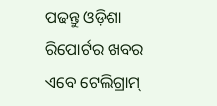ପଢନ୍ତୁ ଓଡ଼ିଶା ରିପୋର୍ଟର ଖବର ଏବେ ଟେଲିଗ୍ରାମ୍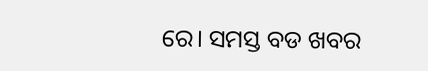ରେ। ସମସ୍ତ ବଡ ଖବର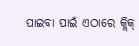ପାଇବା ପାଇଁ ଏଠାରେ କ୍ଲିକ୍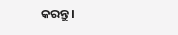କରନ୍ତୁ।